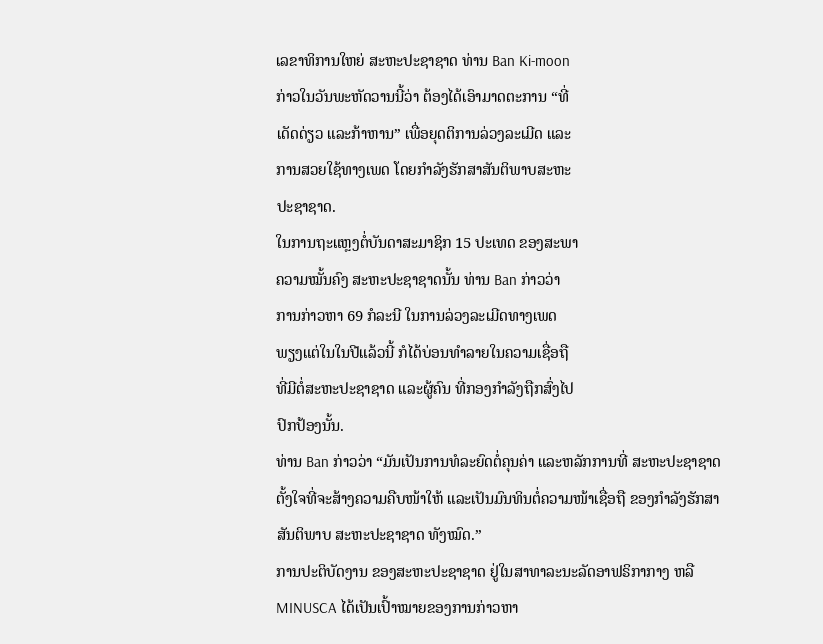ເລຂາທິການໃຫຍ່ ສະຫະປະຊາຊາດ ທ່ານ Ban Ki-moon
ກ່າວໃນວັນພະຫັດວານນີ້ວ່າ ຕ້ອງໄດ້ເອົາມາດຕະການ “ທີ່
ເດັດດ່ຽວ ແລະກ້າຫານ” ເພື່ອຍຸດຕິການລ່ວງລະເມີດ ແລະ
ການສວຍໃຊ້ທາງເພດ ໂດຍກໍາລັງຮັກສາສັນຕິພາບສະຫະ
ປະຊາຊາດ.
ໃນການຖະແຫຼງຕໍ່ບັນດາສະມາຊິກ 15 ປະເທດ ຂອງສະພາ
ຄວາມໝັ້ນຄົງ ສະຫະປະຊາຊາດນັ້ນ ທ່ານ Ban ກ່າວວ່າ
ການກ່າວຫາ 69 ກໍລະນີ ໃນການລ່ວງລະເມີດທາງເພດ
ພຽງແຕ່ໃນໃນປີແລ້ວນີ້ ກໍໄດ້ບ່ອນທຳລາຍໃນຄວາມເຊື່ອຖື
ທີ່ມີຕໍ່ສະຫະປະຊາຊາດ ແລະຜູ້ຄົນ ທີ່ກອງກຳລັງຖືກສົ່ງໄປ
ປົກປ້ອງນັ້ນ.
ທ່ານ Ban ກ່າວວ່າ “ມັນເປັນການທໍລະຍົດຕໍ່ຄຸນຄ່າ ແລະຫລັກການທີ່ ສະຫະປະຊາຊາດ
ຕັ້ງໃຈທີ່ຈະສ້າງຄວາມຄືບໜ້າໃຫ້ ແລະເປັນມົນທິນຕໍ່ຄວາມໜ້າເຊື່ອຖື ຂອງກໍາລັງຮັກສາ
ສັນຕິພາບ ສະຫະປະຊາຊາດ ທັງໝົດ.”
ການປະຕິບັດງານ ຂອງສະຫະປະຊາຊາດ ຢູ່ໃນສາທາລະນະລັດອາຟຣິກາກາງ ຫລື
MINUSCA ໄດ້ເປັນເປົ້າໝາຍຂອງການກ່າວຫາ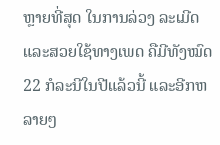ຫຼາຍທີ່ສຸດ ໃນການລ່ວງ ລະເມີດ
ແລະສວຍໃຊ້ທາງເພດ ຄືມີທັງໝົດ 22 ກໍລະນີໃນປີແລ້ວນີ້ ແລະອີກຫລາຍໆ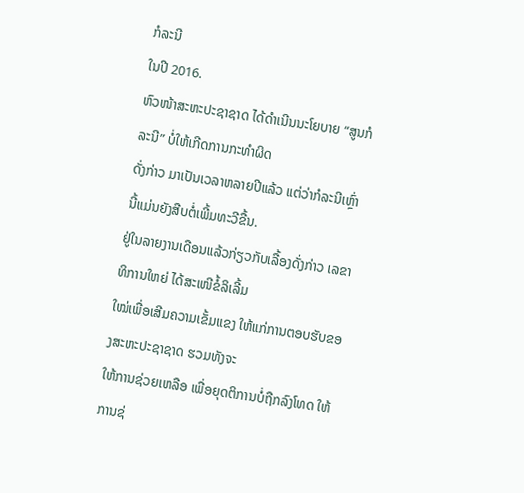ກໍລະນີ
ໃນປີ 2016.
ຫົວໜ້າສະຫະປະຊາຊາດ ໄດ້ດຳເນີນນະໂຍບາຍ “ສູນກໍລະນີ” ບໍ່ໃຫ້ເກີດການກະທຳຜິດ
ດັ່ງກ່າວ ມາເປັນເວລາຫລາຍປີແລ້ວ ແຕ່ວ່າກໍລະນີເຫຼົ່ານີ້ແມ່ນຍັງສືບຕໍ່ເພີ້ມທະວີຂື້ນ.
ຢູ່ໃນລາຍງານເດືອນແລ້ວກ່ຽວກັບເລື້ອງດັ່ງກ່າວ ເລຂາທິການໃຫຍ່ ໄດ້ສະເໜີຂໍ້ລິເລີ້ມ
ໃໝ່ເພື່ອເສີມຄວາມເຂັ້ມແຂງ ໃຫ້ແກ່ການຕອບຮັບຂອງສະຫະປະຊາຊາດ ຮວມທັງຈະ
ໃຫ້ການຊ່ວຍເຫລືອ ເພື່ອຍຸດຕິການບໍ່ຖືກລົງໂທດ ໃຫ້ການຊ່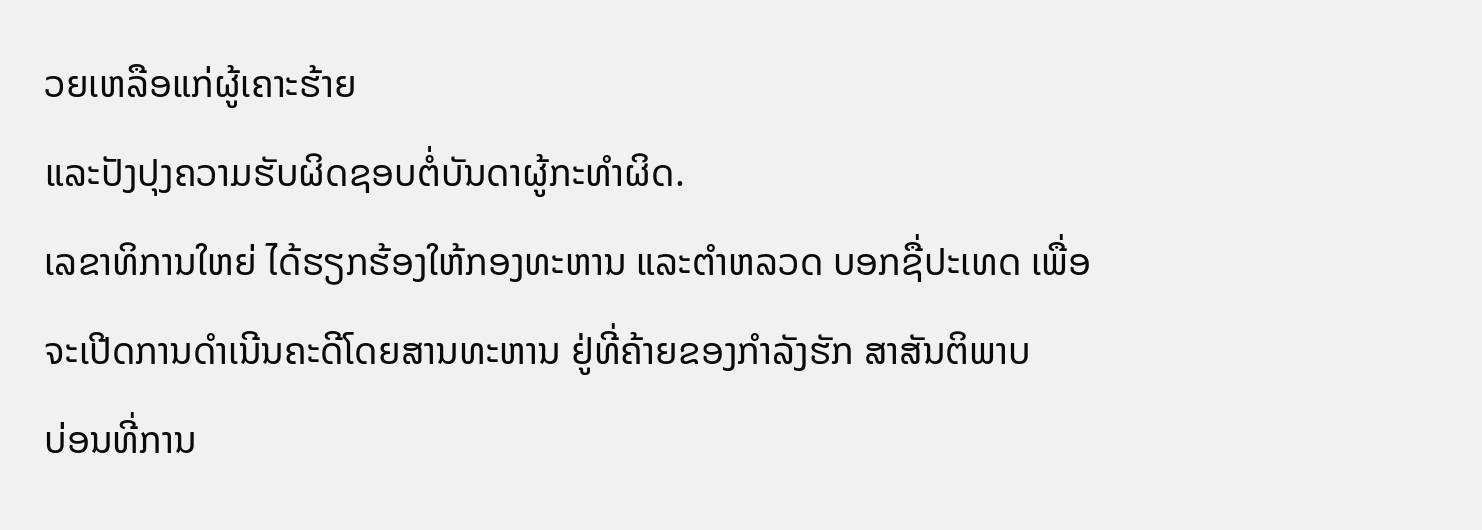ວຍເຫລືອແກ່ຜູ້ເຄາະຮ້າຍ
ແລະປັງປຸງຄວາມຮັບຜິດຊອບຕໍ່ບັນດາຜູ້ກະທຳຜິດ.
ເລຂາທິການໃຫຍ່ ໄດ້ຮຽກຮ້ອງໃຫ້ກອງທະຫານ ແລະຕຳຫລວດ ບອກຊື່ປະເທດ ເພື່ອ
ຈະເປີດການດຳເນີນຄະດີໂດຍສານທະຫານ ຢູ່ທີ່ຄ້າຍຂອງກຳລັງຮັກ ສາສັນຕິພາບ
ບ່ອນທີ່ການ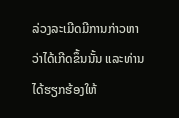ລ່ວງລະເມີດມີການກ່າວຫາວ່າໄດ້ເກີດຂຶ້ນນັ້ນ ແລະທ່ານໄດ້ຮຽກຮ້ອງໃຫ້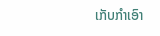ເກັບກຳເອົາ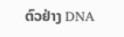ຕົວຢ່າງ DNA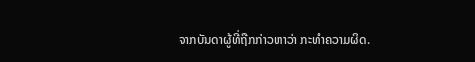ຈາກບັນດາຜູ້ທີ່ຖືກກ່າວຫາວ່າ ກະທຳຄວາມຜິດ.